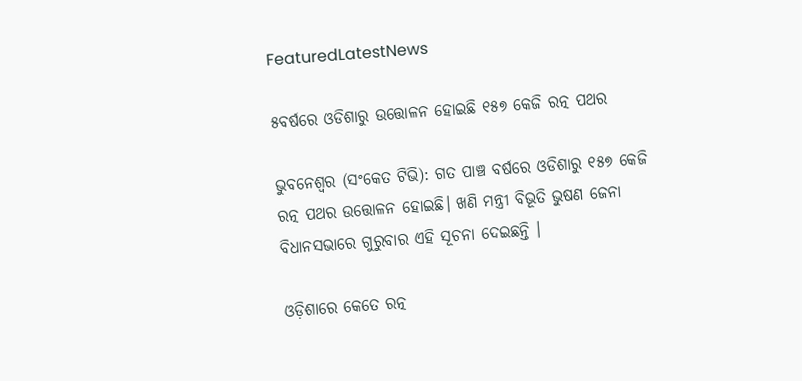FeaturedLatestNews

୫ବର୍ଷରେ ଓଡିଶାରୁ ଉତ୍ତୋଳନ ହୋଇଛି ୧୫୭ କେଜି ରତ୍ନ ପଥର

ଭୁବନେଶ୍ୱର (ସଂକେତ ଟିଭି): ଗତ ପାଞ୍ଚ ବର୍ଷରେ ଓଡିଶାରୁ ୧୫୭ କେଜି ରତ୍ନ ପଥର ଉତ୍ତୋଳନ ହୋଇଛି। ଖଣି ମନ୍ତ୍ରୀ ବିଭୂତି ଭୁଷଣ ଜେନା ବିଧାନସଭାରେ ଗୁରୁବାର ଏହି ସୂଚନା ଦେଇଛନ୍ତି ।

ଓଡ଼ିଶାରେ କେତେ ରତ୍ନ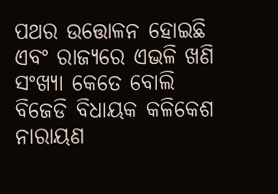ପଥର ଉତ୍ତୋଳନ ହୋଇଛି ଏବଂ ରାଜ୍ୟରେ ଏଭଳି ଖଣି ସଂଖ୍ୟା କେତେ ବୋଲି ବିଜେଡି ବିଧାୟକ କଳିକେଶ ନାରାୟଣ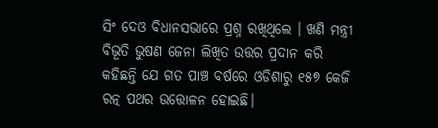ସିଂ ଦେଓ ବିଧାନସଭାରେ ପ୍ରଶ୍ନ ରଖିଥିଲେ । ଖଣି ମନ୍ତ୍ରୀ ବିଭୂତି ଭୁଷଣ ଜେନା ଲିଖିତ ଉତ୍ତର ପ୍ରଦାନ କରି କହିଛନ୍ତି ଯେ ଗତ ପାଞ୍ଚ ବର୍ଷରେ ଓଡିଶାରୁ ୧୫୭ କେଜି ରତ୍ନ ପଥର ଉତ୍ତୋଳନ ହୋଇଛି।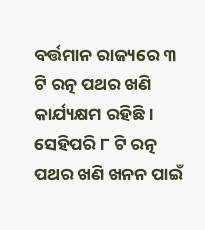ବର୍ତ୍ତମାନ ରାଜ୍ୟରେ ୩ ଟି ରତ୍ନ ପଥର ଖଣି କାର୍ଯ୍ୟକ୍ଷମ ରହିଛି । ସେହିପରି ୮ ଟି ରତ୍ନ ପଥର ଖଣି ଖନନ ପାଇଁ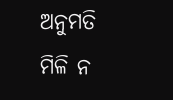ଅନୁମତି ମିଳି ନ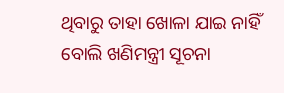ଥିବାରୁ ତାହା ଖୋଳା ଯାଇ ନାହିଁ ବୋଲି ଖଣିମନ୍ତ୍ରୀ ସୂଚନା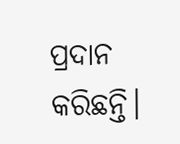ପ୍ରଦାନ କରିଛନ୍ତି।